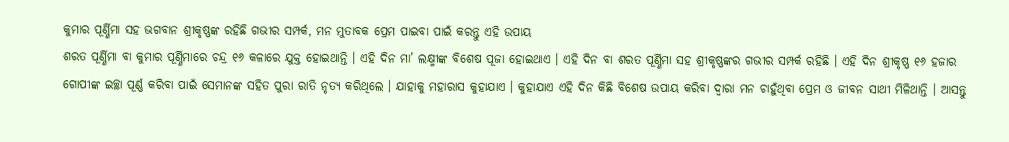କୁମାର ପୂର୍ଣ୍ଣିମା ସହ ଭଗବାନ ଶ୍ରୀକୃଷ୍ଣଙ୍କ ରହିଛି ଗଭୀର ସମ୍ପର୍କ, ମନ ମୁତାବକ ପ୍ରେମ ପାଇବା ପାଇଁ କରନ୍ତୁ ଏହି ଉପାୟ
ଶରତ ପୂର୍ଣ୍ଣିମା ବା କୁମାର ପୂର୍ଣ୍ଣିମାରେ ଚନ୍ଦ୍ର ୧୬ କଳାରେ ଯୁକ୍ତ ହୋଇଥାନ୍ତି । ଏହି ଦିନ ମା’ ଲକ୍ଷ୍ମୀଙ୍କ ବିଶେଷ ପୂଜା ହୋଇଥାଏ । ଏହି ଦିନ ବା ଶରତ ପୂର୍ଣ୍ଣିମା ସହ ଶ୍ରୀକୃଷ୍ଣଙ୍କର ଗଭୀର ସମ୍ପର୍କ ରହିଛି । ଏହି ଦିନ ଶ୍ରୀକୃଷ୍ଣ ୧୬ ହଜାର ଗୋପୀଙ୍କ ଇଚ୍ଛା ପୂର୍ଣ୍ଣ କରିବା ପାଇଁ ସେମାନଙ୍କ ସହିତ ପୁରା ରାତି ନୃତ୍ୟ କରିଥିଲେ । ଯାହାକୁ ମହାରାସ କୁହାଯାଏ । କୁହାଯାଏ ଏହି ଦିନ କିଛି ବିଶେଷ ଉପାୟ କରିବା ଦ୍ୱାରା ମନ ଚାହୁଁଥିବା ପ୍ରେମ ଓ ଜୀବନ ସାଥୀ ମିଳିଥାନ୍ତି । ଆସନ୍ତୁ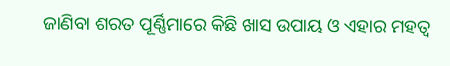ଜାଣିବା ଶରତ ପୂର୍ଣ୍ଣିମାରେ କିଛି ଖାସ ଉପାୟ ଓ ଏହାର ମହତ୍ୱ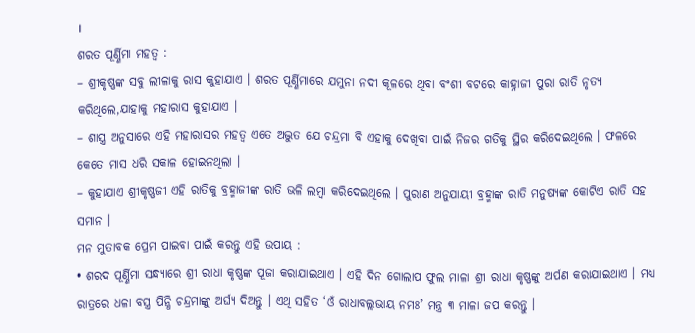।
ଶରତ ପୂର୍ଣ୍ଣିମା ମହତ୍ୱ :
– ଶ୍ରୀକୃଷ୍ଣଙ୍କ ସବୁ ଲୀଳାକୁ ରାସ କୁହାଯାଏ । ଶରତ ପୂର୍ଣ୍ଣିମାରେ ଯମୁନା ନଦୀ କୂଳରେ ଥିବା ବଂଶୀ ବଟରେ କାହ୍ନାଜୀ ପୁରା ରାତି ନୃତ୍ୟ କରିଥିଲେ,ଯାହାକୁ ମହାରାସ କୁହାଯାଏ ।
– ଶାସ୍ତ୍ର ଅନୁସାରେ ଏହି ମହାରାସର ମହତ୍ୱ ଏତେ ଅଦ୍ଭୁତ ଯେ ଚନ୍ଦ୍ରମା ବି ଏହାକୁ ଦେଖିବା ପାଇଁ ନିଜର ଗତିକୁ ସ୍ଥିର କରିଦେଇଥିଲେ । ଫଳରେ କେତେ ମାସ ଧରି ସକାଳ ହୋଇନଥିଲା ।
– କୁହାଯାଏ ଶ୍ରୀକୃଷ୍ଣଜୀ ଏହି ରାତିକୁ ବ୍ରହ୍ମାଜୀଙ୍କ ରାତି ଭଳି ଲମ୍ବା କରିଦେଇଥିଲେ । ପୁରାଣ ଅନୁଯାୟୀ ବ୍ରହ୍ମାଙ୍କ ରାତି ମନୁଷ୍ୟଙ୍କ କୋଟିଏ ରାତି ସହ ସମାନ ।
ମନ ମୁତାବକ ପ୍ରେମ ପାଇବା ପାଇଁ କରନ୍ତୁ ଏହି ଉପାୟ :
• ଶରଦ ପୂର୍ଣ୍ଣିମା ସନ୍ଧ୍ୟାରେ ଶ୍ରୀ ରାଧା କୃଷ୍ଣଙ୍କ ପୂଜା କରାଯାଇଥାଏ । ଏହି ଦିନ ଗୋଲାପ ଫୁଲ ମାଳା ଶ୍ରୀ ରାଧା କୃଷ୍ଣଙ୍କୁ ଅର୍ପଣ କରାଯାଇଥାଏ । ମଧ୍ୟ ରାତ୍ରରେ ଧଳା ବସ୍ତ୍ର ପିନ୍ଧି ଚନ୍ଦ୍ରମାଙ୍କୁ ଅର୍ଘ୍ୟ ଦିଅନ୍ତୁ । ଏଥି ସହିତ ‘ଓଁ ରାଧାବଲ୍ଲଭାୟ ନମଃ’ ମନ୍ତ୍ର ୩ ମାଳା ଜପ କରନ୍ତୁ ।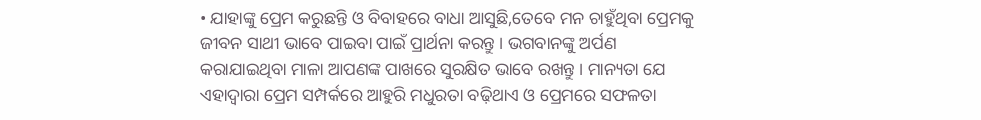• ଯାହାଙ୍କୁ ପ୍ରେମ କରୁଛନ୍ତି ଓ ବିବାହରେ ବାଧା ଆସୁଛି,ତେବେ ମନ ଚାହୁଁଥିବା ପ୍ରେମକୁ ଜୀବନ ସାଥୀ ଭାବେ ପାଇବା ପାଇଁ ପ୍ରାର୍ଥନା କରନ୍ତୁ । ଭଗବାନଙ୍କୁ ଅର୍ପଣ କରାଯାଇଥିବା ମାଳା ଆପଣଙ୍କ ପାଖରେ ସୁରକ୍ଷିତ ଭାବେ ରଖନ୍ତୁ । ମାନ୍ୟତା ଯେ ଏହାଦ୍ୱାରା ପ୍ରେମ ସମ୍ପର୍କରେ ଆହୁରି ମଧୁରତା ବଢ଼ିଥାଏ ଓ ପ୍ରେମରେ ସଫଳତା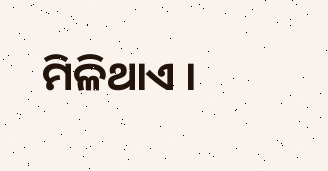ମିଳିଥାଏ ।